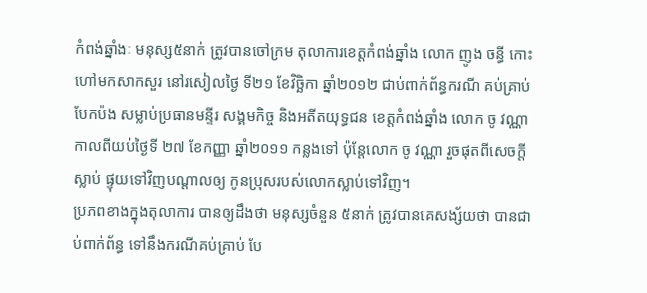កំពង់ឆ្នាំងៈ មនុស្ស៥នាក់ ត្រូវបានចៅក្រម តុលាការខេត្តកំពង់ឆ្នាំង លោក ញូង ចន្ធី កោះហៅមកសាកសួរ នៅរសៀលថ្ងៃ ទី២១ ខែវិច្ឆិកា ឆ្នាំ២០១២ ជាប់ពាក់ព័ន្ធករណី គប់គ្រាប់បែកប៉ង សម្លាប់ប្រធានមន្ទីរ សង្គមកិច្ច និងអតីតយុទ្ធជន ខេត្តកំពង់ឆ្នាំង លោក ចូ វណ្ណា កាលពីយប់ថ្ងៃទី ២៧ ខែកញ្ញា ឆ្នាំ២០១១ កន្លងទៅ ប៉ុន្តែលោក ចូ វណ្ណា រួចផុតពីសេចក្តីស្លាប់ ផ្ទុយទៅវិញបណ្តាលឲ្យ កូនប្រុសរបស់លោកស្លាប់ទៅវិញ។
ប្រភពខាងក្នុងតុលាការ បានឲ្យដឹងថា មនុស្សចំនួន ៥នាក់ ត្រូវបានគេសង្ស័យថា បានជាប់ពាក់ព័ន្ធ ទៅនឹងករណីគប់គ្រាប់ បែ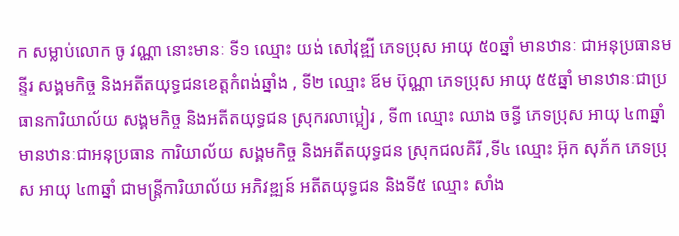ក សម្លាប់លោក ចូ វណ្ណា នោះមានៈ ទី១ ឈ្មោះ យង់ សៅវុឌ្ឍី ភេទប្រុស អាយុ ៥០ឆ្នាំ មានឋានៈ ជាអនុប្រធានមន្ទីរ សង្គមកិច្ច និងអតីតយុទ្ធជនខេត្តកំពង់ឆ្នាំង , ទី២ ឈ្មោះ ឪម ប៊ុណ្ណា ភេទប្រុស អាយុ ៥៥ឆ្នាំ មានឋានៈជាប្រធានការិយាល័យ សង្គមកិច្ច និងអតីតយុទ្ធជន ស្រុករលាប្អៀរ , ទី៣ ឈ្មោះ ឈាង ចន្ធី ភេទប្រុស អាយុ ៤៣ឆ្នាំ មានឋានៈជាអនុប្រធាន ការិយាល័យ សង្គមកិច្ច និងអតីតយុទ្ធជន ស្រុកជលគិរី ,ទី៤ ឈ្មោះ អ៊ុក សុភ័ក ភេទប្រុស អាយុ ៤៣ឆ្នាំ ជាមន្រ្តីការិយាល័យ អភិវឌ្ឍន៍ អតីតយុទ្ធជន និងទី៥ ឈ្មោះ សាំង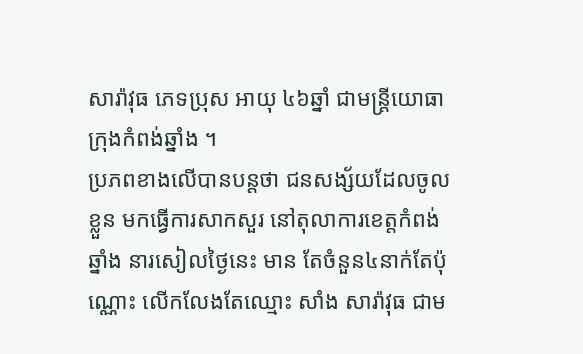សារ៉ាវុធ ភេទប្រុស អាយុ ៤៦ឆ្នាំ ជាមន្ត្រីយោធា ក្រុងកំពង់ឆ្នាំង ។
ប្រភពខាងលើបានបន្តថា ជនសង្ស័យដែលចូលខ្លួន មកធ្វើការសាកសួរ នៅតុលាការខេត្តកំពង់ឆ្នាំង នារសៀលថ្ងៃនេះ មាន តែចំនួន៤នាក់តែប៉ុណ្ណោះ លើកលែងតែឈ្មោះ សាំង សារ៉ាវុធ ជាម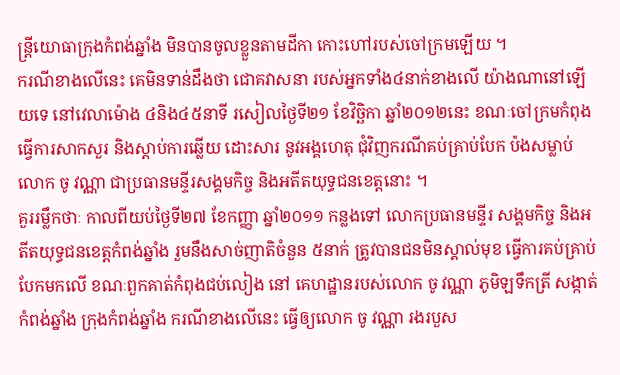ន្ត្រីយោធាក្រុងកំពង់ឆ្នាំង មិនបានចូលខ្លួនតាមដីកា កោះហៅរបស់ចៅក្រមឡើយ ។
ករណីខាងលើនេះ គេមិនទាន់ដឹងថា ជោគវាសនា របស់អ្នកទាំង៤នាក់ខាងលើ យ៉ាងណានៅឡើយទេ នៅវេលាម៉ោង ៤និង៤៥នាទី រសៀលថ្ងៃទី២១ ខែវិច្ឆិកា ឆ្នាំ២០១២នេះ ខណៈចៅក្រមកំពុងធ្វើការសាកសួរ និងស្តាប់ការឆ្លើយ ដោះសារ នូវអង្គហេតុ ជុំវិញករណីគប់គ្រាប់បែក ប៉ងសម្លាប់លោក ចូ វណ្ណា ជាប្រធានមន្ទីរសង្គមកិច្ច និងអតីតយុទ្ធជនខេត្តនោះ ។
គួររម្លឹកថាៈ កាលពីយប់ថ្ងៃទី២៧ ខែកញ្ញា ឆ្នាំ២០១១ កន្លងទៅ លោកប្រធានមន្ទីរ សង្គមកិច្ច និងអតីតយុទ្ធជនខេត្តកំពង់ឆ្នាំង រួមនឹងសាច់ញាតិចំនួន ៥នាក់ ត្រូវបានជនមិនស្គាល់មុខ ធ្វើការគប់គ្រាប់បែកមកលើ ខណៈពួកគាត់កំពុងជប់លៀង នៅ គេហដ្ឋានរបស់លោក ចូ វណ្ណា ភូមិឡទឹកត្រី សង្កាត់កំពង់ឆ្នាំង ក្រុងកំពង់ឆ្នាំង ករណីខាងលើនេះ ធ្វើឲ្យលោក ចូ វណ្ណា រងរបួស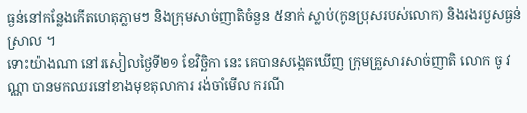ធ្ងន់នៅកន្លែងកើតហេតុភ្លាមៗ និងក្រុមសាច់ញាតិចំនួន ៥នាក់ ស្លាប់(កូនប្រុសរបស់លោក) និងរងរបួសធ្ងន់ស្រាល ។
ទោះយ៉ាងណា នៅរសៀលថ្ងៃទី២១ ខែវិច្ឆិកា នេះ គេបានសង្កេតឃើញ ក្រុមគ្រួសារសាច់ញាតិ លោក ចូ វណ្ណា បានមកឈរនៅខាងមុខតុលាការ រង់ចាំមើល ករណី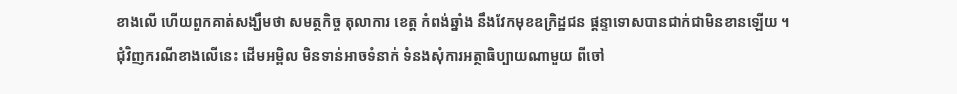ខាងលើ ហើយពួកគាត់សង្ឃឹមថា សមត្ថកិច្ច តុលាការ ខេត្ត កំពង់ឆ្នាំង នឹងវែកមុខឧក្រិដ្ឋជន ផ្តន្ទាទោសបានជាក់ជាមិនខានឡើយ ។
ជុំវិញករណីខាងលើនេះ ដើមអម្ពិល មិនទាន់អាចទំនាក់ ទំនងសុំការអត្ថាធិប្បាយណាមួយ ពីចៅ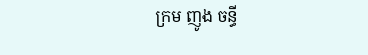ក្រម ញូង ចន្ធី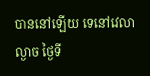បាននៅឡើយ ទេនៅវេលាល្ងាច ថ្ងៃទី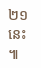២១ នេះ ៕